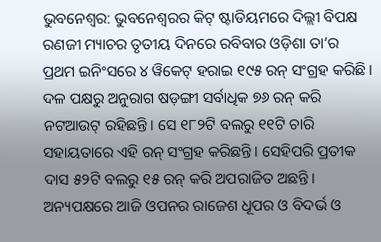ଭୁବନେଶ୍ୱର: ଭୁବନେଶ୍ୱରର କିଟ୍ ଷ୍ଟାଡିୟମରେ ଦିଲ୍ଲୀ ବିପକ୍ଷ ରଣଜୀ ମ୍ୟାଚର ତୃତୀୟ ଦିନରେ ରବିବାର ଓଡ଼ିଶା ତା’ର ପ୍ରଥମ ଇନିଂସରେ ୪ ୱିକେଟ୍ ହରାଇ ୧୯୫ ରନ୍ ସଂଗ୍ରହ କରିଛି। ଦଳ ପକ୍ଷରୁ ଅନୁରାଗ ଷଡ଼ଙ୍ଗୀ ସର୍ବାଧିକ ୭୬ ରନ୍ କରି ନଟଆଉଟ୍ ରହିଛନ୍ତି। ସେ ୧୮୨ଟି ବଲରୁ ୧୧ଟି ଚାରି ସହାୟତାରେ ଏହି ରନ୍ ସଂଗ୍ରହ କରିଛନ୍ତି। ସେହିପରି ପ୍ରତୀକ ଦାସ ୫୨ଟି ବଲରୁ ୧୫ ରନ୍ କରି ଅପରାଜିତ ଅଛନ୍ତି। ଅନ୍ୟପକ୍ଷରେ ଆଜି ଓପନର ରାଜେଶ ଧୂପର ଓ ବିଦର୍ଭ ଓ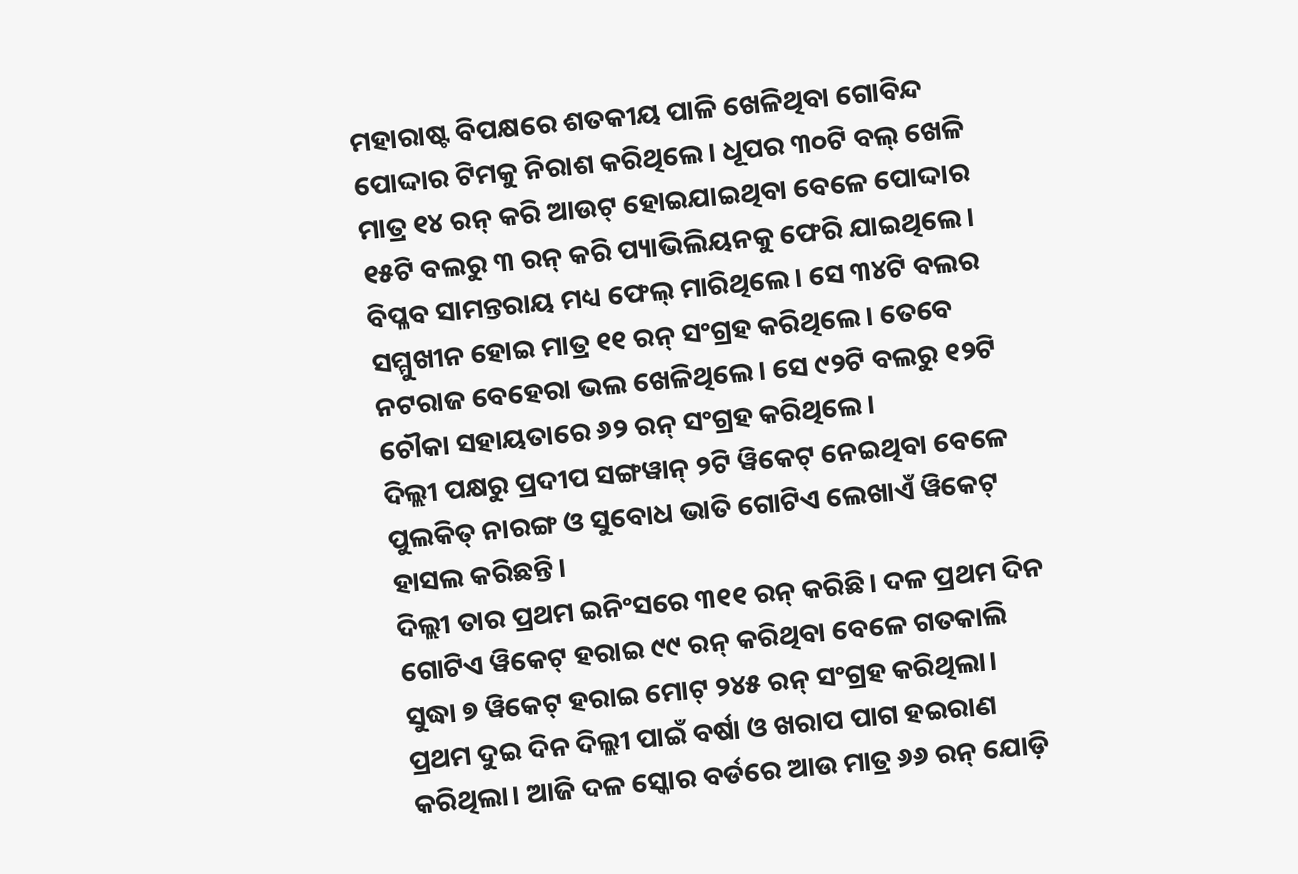ମହାରାଷ୍ଟ ବିପକ୍ଷରେ ଶତକୀୟ ପାଳି ଖେଳିଥିବା ଗୋବିନ୍ଦ ପୋଦ୍ଦାର ଟିମକୁ ନିରାଶ କରିଥିଲେ। ଧୂପର ୩୦ଟି ବଲ୍ ଖେଳି ମାତ୍ର ୧୪ ରନ୍ କରି ଆଉଟ୍ ହୋଇଯାଇଥିବା ବେଳେ ପୋଦ୍ଦାର ୧୫ଟି ବଲରୁ ୩ ରନ୍ କରି ପ୍ୟାଭିଲିୟନକୁ ଫେରି ଯାଇଥିଲେ। ବିପ୍ଳବ ସାମନ୍ତରାୟ ମଧ୍ୟ ଫେଲ୍ ମାରିଥିଲେ। ସେ ୩୪ଟି ବଲର ସମ୍ମୁଖୀନ ହୋଇ ମାତ୍ର ୧୧ ରନ୍ ସଂଗ୍ରହ କରିଥିଲେ। ତେବେ ନଟରାଜ ବେହେରା ଭଲ ଖେଳିଥିଲେ। ସେ ୯୨ଟି ବଲରୁ ୧୨ଟି ଚୌକା ସହାୟତାରେ ୬୨ ରନ୍ ସଂଗ୍ରହ କରିଥିଲେ।
ଦିଲ୍ଲୀ ପକ୍ଷରୁ ପ୍ରଦୀପ ସଙ୍ଗୱାନ୍ ୨ଟି ୱିକେଟ୍ ନେଇଥିବା ବେଳେ ପୁଲକିତ୍ ନାରଙ୍ଗ ଓ ସୁବୋଧ ଭାତି ଗୋଟିଏ ଲେଖାଏଁ ୱିକେଟ୍ ହାସଲ କରିଛନ୍ତି।
ଦିଲ୍ଲୀ ତାର ପ୍ରଥମ ଇନିଂସରେ ୩୧୧ ରନ୍ କରିଛି। ଦଳ ପ୍ରଥମ ଦିନ ଗୋଟିଏ ୱିକେଟ୍ ହରାଇ ୯୯ ରନ୍ କରିଥିବା ବେଳେ ଗତକାଲି ସୁଦ୍ଧା ୭ ୱିକେଟ୍ ହରାଇ ମୋଟ୍ ୨୪୫ ରନ୍ ସଂଗ୍ରହ କରିଥିଲା। ପ୍ରଥମ ଦୁଇ ଦିନ ଦିଲ୍ଲୀ ପାଇଁ ବର୍ଷା ଓ ଖରାପ ପାଗ ହଇରାଣ କରିଥିଲା। ଆଜି ଦଳ ସ୍କୋର ବର୍ଡରେ ଆଉ ମାତ୍ର ୬୬ ରନ୍ ଯୋଡ଼ି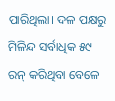ପାରିଥିଲା। ଦଳ ପକ୍ଷରୁ ମିଳିନ୍ଦ ସର୍ବାଧିକ ୫୯ ରନ୍ କରିଥିବା ବେଳେ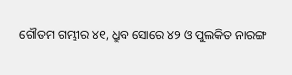ଗୌତମ ଗମ୍ଭୀର ୪୧, ଧ୍ରୁବ ସୋରେ ୪୨ ଓ ପୁଲକିତ ନାରଙ୍ଗ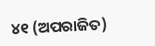୪୧ (ଅପରାଜିତ)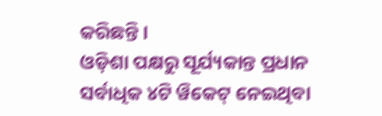କରିଛନ୍ତି।
ଓଡ଼ିଶା ପକ୍ଷରୁ ସୂର୍ଯ୍ୟକାନ୍ତ ପ୍ରଧାନ ସର୍ବାଧିକ ୪ଟି ୱିକେଟ୍ ନେଇଥିବା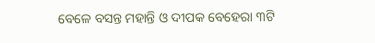ବେଳେ ବସନ୍ତ ମହାନ୍ତି ଓ ଦୀପକ ବେହେରା ୩ଟି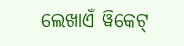ଲେଖାଏଁ ୱିକେଟ୍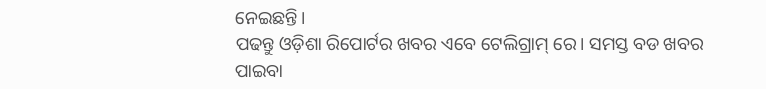ନେଇଛନ୍ତି।
ପଢନ୍ତୁ ଓଡ଼ିଶା ରିପୋର୍ଟର ଖବର ଏବେ ଟେଲିଗ୍ରାମ୍ ରେ। ସମସ୍ତ ବଡ ଖବର ପାଇବା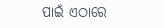ପାଇଁ ଏଠାରେ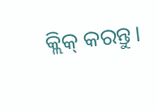କ୍ଲିକ୍ କରନ୍ତୁ।